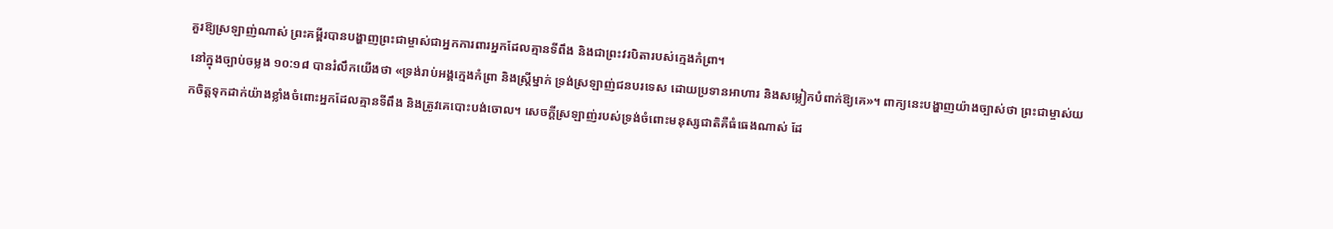គួរឱ្យស្រឡាញ់ណាស់ ព្រះគម្ពីរបានបង្ហាញព្រះជាម្ចាស់ជាអ្នកការពារអ្នកដែលគ្មានទីពឹង និងជាព្រះវរបិតារបស់ក្មេងកំព្រា។
នៅក្នុងច្បាប់ចម្លង ១០:១៨ បានរំលឹកយើងថា «ទ្រង់រាប់អង្គក្មេងកំព្រា និងស្ត្រីម្នាក់ ទ្រង់ស្រឡាញ់ជនបរទេស ដោយប្រទានអាហារ និងសម្លៀកបំពាក់ឱ្យគេ»។ ពាក្យនេះបង្ហាញយ៉ាងច្បាស់ថា ព្រះជាម្ចាស់យកចិត្តទុកដាក់យ៉ាងខ្លាំងចំពោះអ្នកដែលគ្មានទីពឹង និងត្រូវគេបោះបង់ចោល។ សេចក្ដីស្រឡាញ់របស់ទ្រង់ចំពោះមនុស្សជាតិគឺធំធេងណាស់ ដែ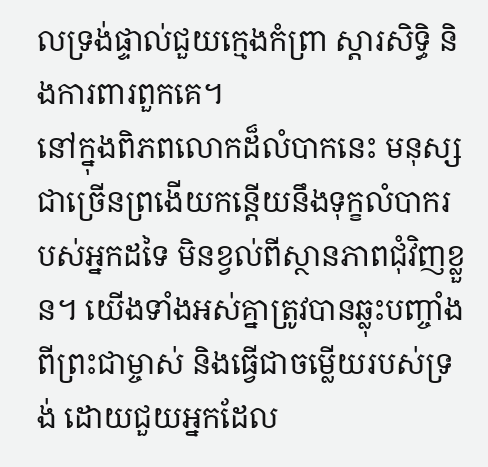លទ្រង់ផ្ទាល់ជួយក្មេងកំព្រា ស្ដារសិទ្ធិ និងការពារពួកគេ។
នៅក្នុងពិភពលោកដ៏លំបាកនេះ មនុស្សជាច្រើនព្រងើយកន្តើយនឹងទុក្ខលំបាករបស់អ្នកដទៃ មិនខ្វល់ពីស្ថានភាពជុំវិញខ្លួន។ យើងទាំងអស់គ្នាត្រូវបានឆ្លុះបញ្ចាំងពីព្រះជាម្ចាស់ និងធ្វើជាចម្លើយរបស់ទ្រង់ ដោយជួយអ្នកដែល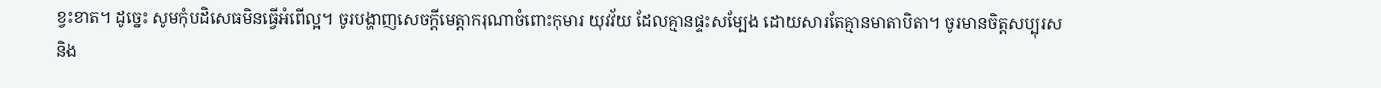ខ្វះខាត។ ដូច្នេះ សូមកុំបដិសេធមិនធ្វើអំពើល្អ។ ចូរបង្ហាញសេចក្ដីមេត្តាករុណាចំពោះកុមារ យុវវ័យ ដែលគ្មានផ្ទះសម្បែង ដោយសារតែគ្មានមាតាបិតា។ ចូរមានចិត្តសប្បុរស និង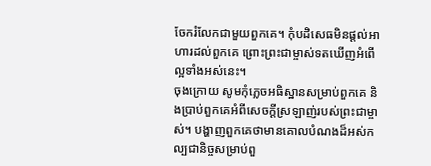ចែករំលែកជាមួយពួកគេ។ កុំបដិសេធមិនផ្ដល់អាហារដល់ពួកគេ ព្រោះព្រះជាម្ចាស់ទតឃើញអំពើល្អទាំងអស់នេះ។
ចុងក្រោយ សូមកុំភ្លេចអធិស្ឋានសម្រាប់ពួកគេ និងប្រាប់ពួកគេអំពីសេចក្ដីស្រឡាញ់របស់ព្រះជាម្ចាស់។ បង្ហាញពួកគេថាមានគោលបំណងដ៏អស់កល្បជានិច្ចសម្រាប់ពួ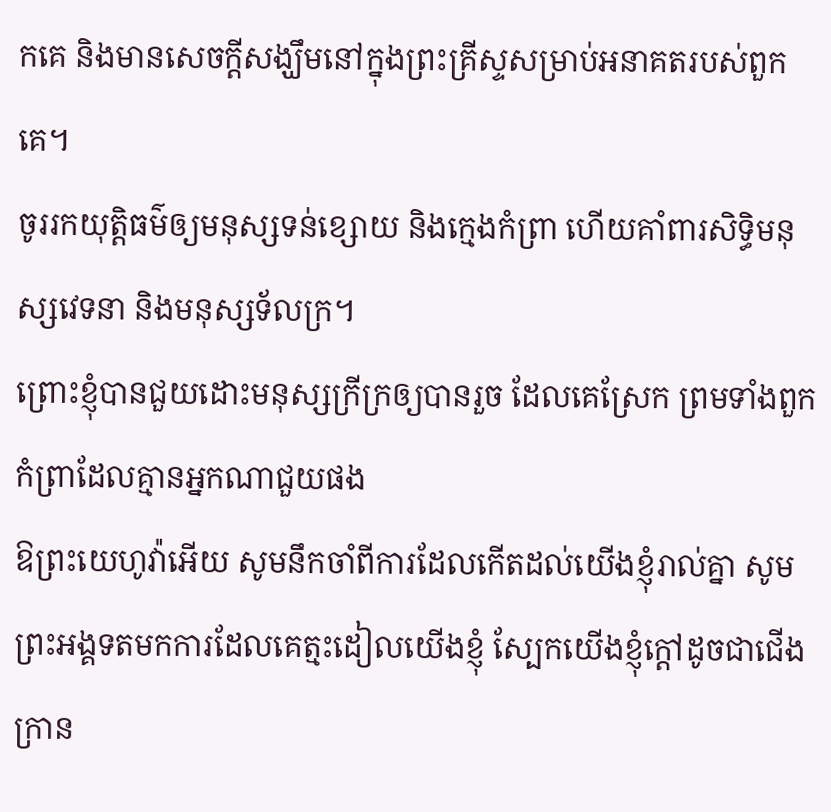កគេ និងមានសេចក្ដីសង្ឃឹមនៅក្នុងព្រះគ្រីស្ទសម្រាប់អនាគតរបស់ពួកគេ។
ចូររកយុត្តិធម៌ឲ្យមនុស្សទន់ខ្សោយ និងក្មេងកំព្រា ហើយគាំពារសិទ្ធិមនុស្សវេទនា និងមនុស្សទ័លក្រ។
ព្រោះខ្ញុំបានជួយដោះមនុស្សក្រីក្រឲ្យបានរួច ដែលគេស្រែក ព្រមទាំងពួកកំព្រាដែលគ្មានអ្នកណាជួយផង
ឱព្រះយេហូវ៉ាអើយ សូមនឹកចាំពីការដែលកើតដល់យើងខ្ញុំរាល់គ្នា សូមព្រះអង្គទតមកការដែលគេត្មះដៀលយើងខ្ញុំ ស្បែកយើងខ្ញុំក្តៅដូចជាជើងក្រាន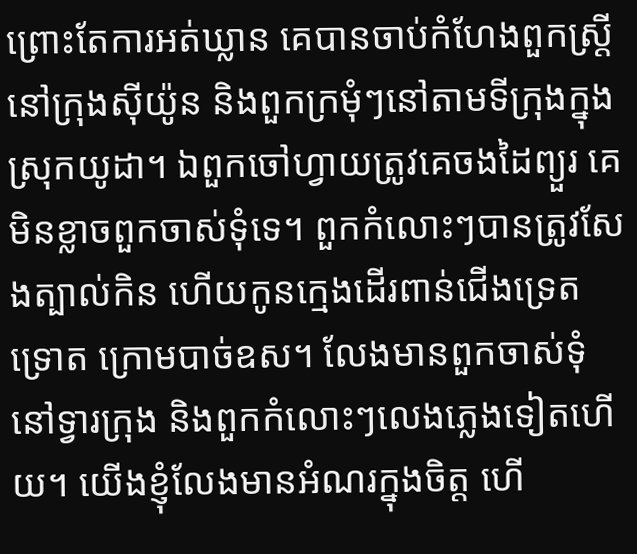ព្រោះតែការអត់ឃ្លាន គេបានចាប់កំហែងពួកស្រ្តីនៅក្រុងស៊ីយ៉ូន និងពួកក្រមុំៗនៅតាមទីក្រុងក្នុងស្រុកយូដា។ ឯពួកចៅហ្វាយត្រូវគេចងដៃព្យួរ គេមិនខ្លាចពួកចាស់ទុំទេ។ ពួកកំលោះៗបានត្រូវសែងត្បាល់កិន ហើយកូនក្មេងដើរពាន់ជើងទ្រេតទ្រោត ក្រោមបាច់ឧស។ លែងមានពួកចាស់ទុំនៅទ្វារក្រុង និងពួកកំលោះៗលេងភ្លេងទៀតហើយ។ យើងខ្ញុំលែងមានអំណរក្នុងចិត្ត ហើ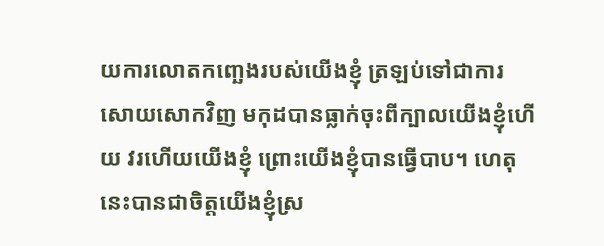យការលោតកញ្ឆេងរបស់យើងខ្ញុំ ត្រឡប់ទៅជាការសោយសោកវិញ មកុដបានធ្លាក់ចុះពីក្បាលយើងខ្ញុំហើយ វរហើយយើងខ្ញុំ ព្រោះយើងខ្ញុំបានធ្វើបាប។ ហេតុនេះបានជាចិត្តយើងខ្ញុំស្រ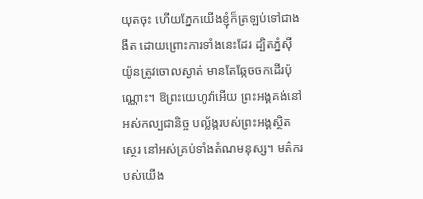យុតចុះ ហើយភ្នែកយើងខ្ញុំក៏ត្រឡប់ទៅជាងងឹត ដោយព្រោះការទាំងនេះដែរ ដ្បិតភ្នំស៊ីយ៉ូនត្រូវចោលស្ងាត់ មានតែឆ្កែចចកដើរប៉ុណ្ណោះ។ ឱព្រះយេហូវ៉ាអើយ ព្រះអង្គគង់នៅអស់កល្បជានិច្ច បល្ល័ង្ករបស់ព្រះអង្គស្ថិតស្ថេរ នៅអស់គ្រប់ទាំងតំណមនុស្ស។ មត៌ករបស់យើង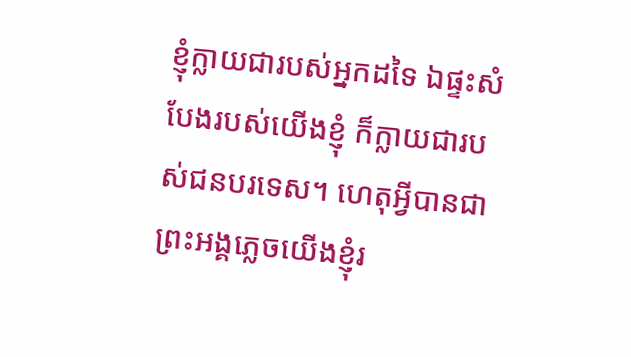ខ្ញុំក្លាយជារបស់អ្នកដទៃ ឯផ្ទះសំបែងរបស់យើងខ្ញុំ ក៏ក្លាយជារបស់ជនបរទេស។ ហេតុអ្វីបានជាព្រះអង្គភ្លេចយើងខ្ញុំរ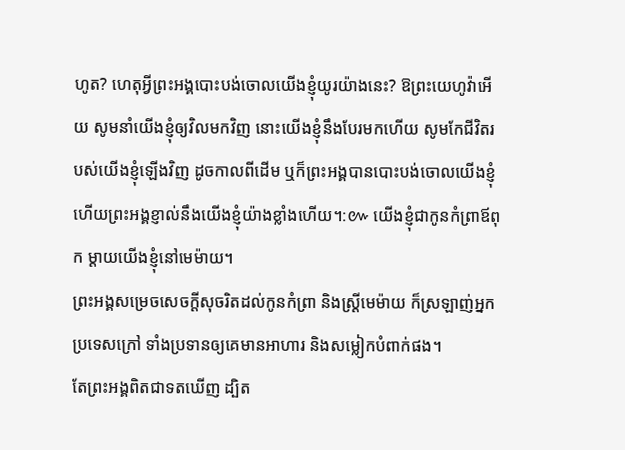ហូត? ហេតុអ្វីព្រះអង្គបោះបង់ចោលយើងខ្ញុំយូរយ៉ាងនេះ? ឱព្រះយេហូវ៉ាអើយ សូមនាំយើងខ្ញុំឲ្យវិលមកវិញ នោះយើងខ្ញុំនឹងបែរមកហើយ សូមកែជីវិតរបស់យើងខ្ញុំឡើងវិញ ដូចកាលពីដើម ឬក៏ព្រះអង្គបានបោះបង់ចោលយើងខ្ញុំ ហើយព្រះអង្គខ្ញាល់នឹងយើងខ្ញុំយ៉ាងខ្លាំងហើយ។:៚ យើងខ្ញុំជាកូនកំព្រាឪពុក ម្តាយយើងខ្ញុំនៅមេម៉ាយ។
ព្រះអង្គសម្រេចសេចក្ដីសុចរិតដល់កូនកំព្រា និងស្រ្ដីមេម៉ាយ ក៏ស្រឡាញ់អ្នកប្រទេសក្រៅ ទាំងប្រទានឲ្យគេមានអាហារ និងសម្លៀកបំពាក់ផង។
តែព្រះអង្គពិតជាទតឃើញ ដ្បិត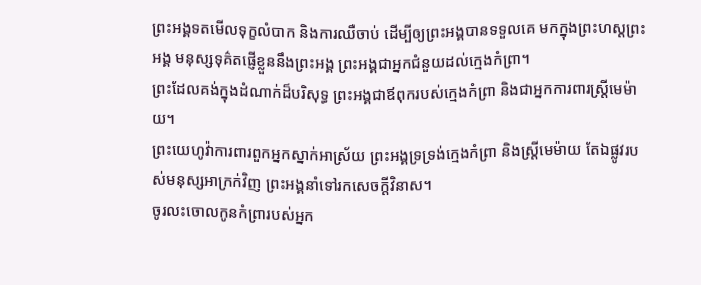ព្រះអង្គទតមើលទុក្ខលំបាក និងការឈឺចាប់ ដើម្បីឲ្យព្រះអង្គបានទទួលគេ មកក្នុងព្រះហស្តព្រះអង្គ មនុស្សទុគ៌តផ្ញើខ្លួននឹងព្រះអង្គ ព្រះអង្គជាអ្នកជំនួយដល់ក្មេងកំព្រា។
ព្រះដែលគង់ក្នុងដំណាក់ដ៏បរិសុទ្ធ ព្រះអង្គជាឪពុករបស់ក្មេងកំព្រា និងជាអ្នកការពារស្ត្រីមេម៉ាយ។
ព្រះយេហូវ៉ាការពារពួកអ្នកស្នាក់អាស្រ័យ ព្រះអង្គទ្រទ្រង់ក្មេងកំព្រា និងស្ត្រីមេម៉ាយ តែឯផ្លូវរបស់មនុស្សអាក្រក់វិញ ព្រះអង្គនាំទៅរកសេចក្ដីវិនាស។
ចូរលះចោលកូនកំព្រារបស់អ្នក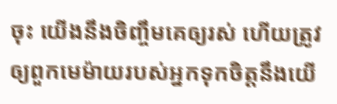ចុះ យើងនឹងចិញ្ចឹមគេឲ្យរស់ ហើយត្រូវឲ្យពួកមេម៉ាយរបស់អ្នកទុកចិត្តនឹងយើ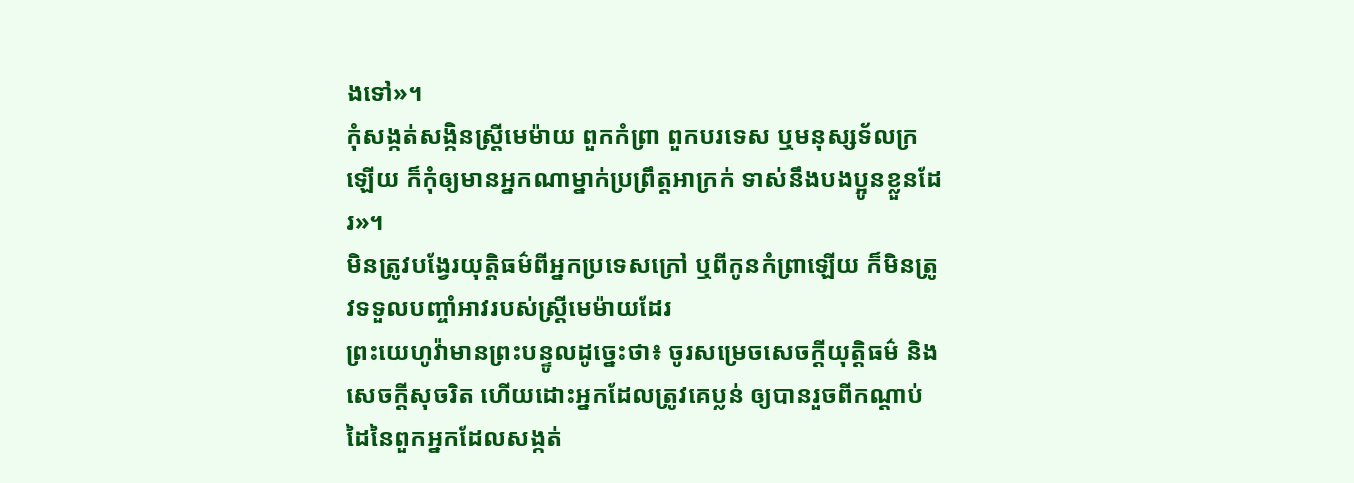ងទៅ»។
កុំសង្កត់សង្កិនស្ត្រីមេម៉ាយ ពួកកំព្រា ពួកបរទេស ឬមនុស្សទ័លក្រឡើយ ក៏កុំឲ្យមានអ្នកណាម្នាក់ប្រព្រឹត្តអាក្រក់ ទាស់នឹងបងប្អូនខ្លួនដែរ»។
មិនត្រូវបង្វែរយុត្តិធម៌ពីអ្នកប្រទេសក្រៅ ឬពីកូនកំព្រាឡើយ ក៏មិនត្រូវទទួលបញ្ចាំអាវរបស់ស្រ្ដីមេម៉ាយដែរ
ព្រះយេហូវ៉ាមានព្រះបន្ទូលដូច្នេះថា៖ ចូរសម្រេចសេចក្ដីយុត្តិធម៌ និងសេចក្ដីសុចរិត ហើយដោះអ្នកដែលត្រូវគេប្លន់ ឲ្យបានរួចពីកណ្ដាប់ដៃនៃពួកអ្នកដែលសង្កត់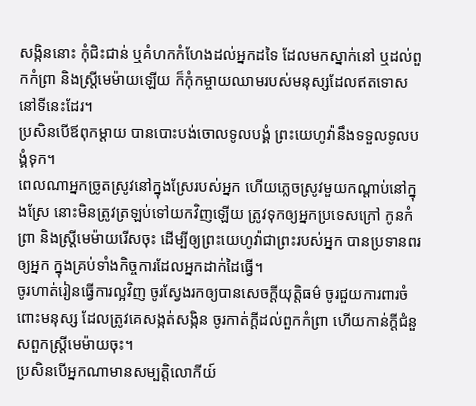សង្កិននោះ កុំជិះជាន់ ឬគំហកកំហែងដល់អ្នកដទៃ ដែលមកស្នាក់នៅ ឬដល់ពួកកំព្រា និងស្ត្រីមេម៉ាយឡើយ ក៏កុំកម្ចាយឈាមរបស់មនុស្សដែលឥតទោសនៅទីនេះដែរ។
ប្រសិនបើឪពុកម្តាយ បានបោះបង់ចោលទូលបង្គំ ព្រះយេហូវ៉ានឹងទទួលទូលបង្គំទុក។
ពេលណាអ្នកច្រូតស្រូវនៅក្នុងស្រែរបស់អ្នក ហើយភ្លេចស្រូវមួយកណ្ដាប់នៅក្នុងស្រែ នោះមិនត្រូវត្រឡប់ទៅយកវិញឡើយ ត្រូវទុកឲ្យអ្នកប្រទេសក្រៅ កូនកំព្រា និងស្រ្ដីមេម៉ាយរើសចុះ ដើម្បីឲ្យព្រះយេហូវ៉ាជាព្រះរបស់អ្នក បានប្រទានពរឲ្យអ្នក ក្នុងគ្រប់ទាំងកិច្ចការដែលអ្នកដាក់ដៃធ្វើ។
ចូរហាត់រៀនធ្វើការល្អវិញ ចូរស្វែងរកឲ្យបានសេចក្ដីយុត្តិធម៌ ចូរជួយការពារចំពោះមនុស្ស ដែលត្រូវគេសង្កត់សង្កិន ចូរកាត់ក្តីដល់ពួកកំព្រា ហើយកាន់ក្តីជំនួសពួកស្ត្រីមេម៉ាយចុះ។
ប្រសិនបើអ្នកណាមានសម្បត្តិលោកីយ៍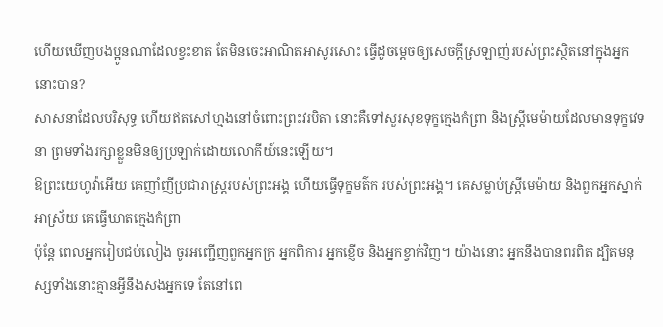ហើយឃើញបងប្អូនណាដែលខ្វះខាត តែមិនចេះអាណិតអាសូរសោះ ធ្វើដូចម្តេចឲ្យសេចក្ដីស្រឡាញ់របស់ព្រះស្ថិតនៅក្នុងអ្នកនោះបាន?
សាសនាដែលបរិសុទ្ធ ហើយឥតសៅហ្មងនៅចំពោះព្រះវរបិតា នោះគឺទៅសួរសុខទុក្ខក្មេងកំព្រា និងស្ត្រីមេម៉ាយដែលមានទុក្ខវេទនា ព្រមទាំងរក្សាខ្លួនមិនឲ្យប្រឡាក់ដោយលោកីយ៍នេះឡើយ។
ឱព្រះយេហូវ៉ាអើយ គេញាំញីប្រជារាស្ត្ររបស់ព្រះអង្គ ហើយធ្វើទុក្ខមត៌ក របស់ព្រះអង្គ។ គេសម្លាប់ស្ត្រីមេម៉ាយ និងពួកអ្នកស្នាក់អាស្រ័យ គេធ្វើឃាតក្មេងកំព្រា
ប៉ុន្តែ ពេលអ្នករៀបជប់លៀង ចូរអញ្ជើញពួកអ្នកក្រ អ្នកពិការ អ្នកខ្ញើច និងអ្នកខ្វាក់វិញ។ យ៉ាងនោះ អ្នកនឹងបានពរពិត ដ្បិតមនុស្សទាំងនោះគ្មានអ្វីនឹងសងអ្នកទេ តែនៅពេ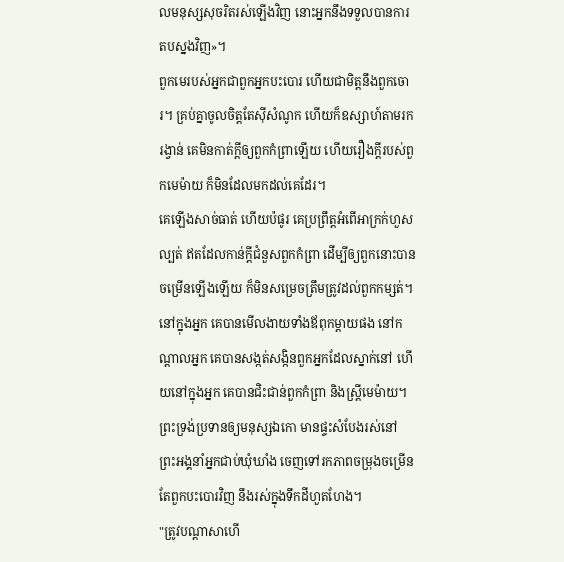លមនុស្សសុចរិតរស់ឡើងវិញ នោះអ្នកនឹងទទួលបានការតបស្នងវិញ»។
ពួកមេរបស់អ្នកជាពួកអ្នកបះបោរ ហើយជាមិត្តនឹងពួកចោរ។ គ្រប់គ្នាចូលចិត្តតែស៊ីសំណូក ហើយក៏ឧស្សាហ៍តាមរករង្វាន់ គេមិនកាត់ក្តីឲ្យពួកកំព្រាឡើយ ហើយរឿងក្តីរបស់ពួកមេម៉ាយ ក៏មិនដែលមកដល់គេដែរ។
គេឡើងសាច់ធាត់ ហើយប៉ផូរ គេប្រព្រឹត្តអំពើអាក្រក់ហួសល្បត់ ឥតដែលកាន់ក្ដីជំនួសពួកកំព្រា ដើម្បីឲ្យពួកនោះបានចម្រើនឡើងឡើយ ក៏មិនសម្រេចត្រឹមត្រូវដល់ពួកកម្សត់។
នៅក្នុងអ្នក គេបានមើលងាយទាំងឪពុកម្តាយផង នៅកណ្ដាលអ្នក គេបានសង្កត់សង្កិនពួកអ្នកដែលស្នាក់នៅ ហើយនៅក្នុងអ្នក គេបានជិះជាន់ពួកកំព្រា និងស្ត្រីមេម៉ាយ។
ព្រះទ្រង់ប្រទានឲ្យមនុស្សឯកោ មានផ្ទះសំបែងរស់នៅ ព្រះអង្គនាំអ្នកជាប់ឃុំឃាំង ចេញទៅរកភាពចម្រុងចម្រើន តែពួកបះបោរវិញ នឹងរស់ក្នុងទឹកដីហួតហែង។
"ត្រូវបណ្ដាសាហើ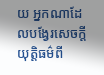យ អ្នកណាដែលបង្វែរសេចក្ដីយុត្តិធម៌ពី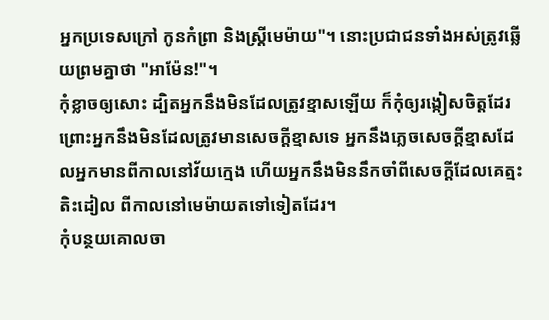អ្នកប្រទេសក្រៅ កូនកំព្រា និងស្រ្ដីមេម៉ាយ"។ នោះប្រជាជនទាំងអស់ត្រូវឆ្លើយព្រមគ្នាថា "អាម៉ែន!"។
កុំខ្លាចឲ្យសោះ ដ្បិតអ្នកនឹងមិនដែលត្រូវខ្មាសឡើយ ក៏កុំឲ្យរង្កៀសចិត្តដែរ ព្រោះអ្នកនឹងមិនដែលត្រូវមានសេចក្ដីខ្មាសទេ អ្នកនឹងភ្លេចសេចក្ដីខ្មាសដែលអ្នកមានពីកាលនៅវ័យក្មេង ហើយអ្នកនឹងមិននឹកចាំពីសេចក្ដីដែលគេត្មះតិះដៀល ពីកាលនៅមេម៉ាយតទៅទៀតដែរ។
កុំបន្ថយគោលចា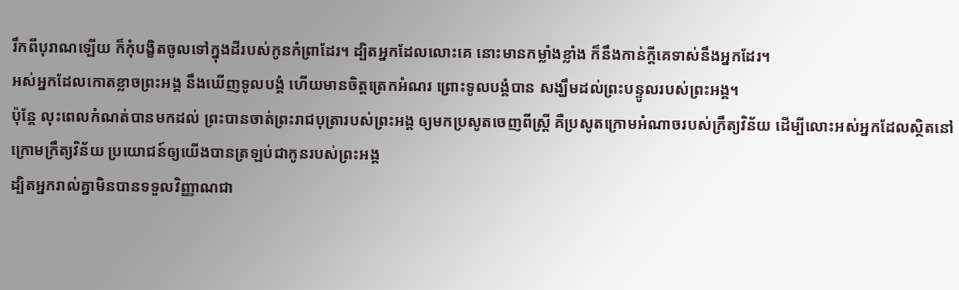រឹកពីបុរាណឡើយ ក៏កុំបង្ខិតចូលទៅក្នុងដីរបស់កូនកំព្រាដែរ។ ដ្បិតអ្នកដែលលោះគេ នោះមានកម្លាំងខ្លាំង ក៏នឹងកាន់ក្តីគេទាស់នឹងអ្នកដែរ។
អស់អ្នកដែលកោតខ្លាចព្រះអង្គ នឹងឃើញទូលបង្គំ ហើយមានចិត្តត្រេកអំណរ ព្រោះទូលបង្គំបាន សង្ឃឹមដល់ព្រះបន្ទូលរបស់ព្រះអង្គ។
ប៉ុន្ដែ លុះពេលកំណត់បានមកដល់ ព្រះបានចាត់ព្រះរាជបុត្រារបស់ព្រះអង្គ ឲ្យមកប្រសូតចេញពីស្ត្រី គឺប្រសូតក្រោមអំណាចរបស់ក្រឹត្យវិន័យ ដើម្បីលោះអស់អ្នកដែលស្ថិតនៅក្រោមក្រឹត្យវិន័យ ប្រយោជន៍ឲ្យយើងបានត្រឡប់ជាកូនរបស់ព្រះអង្គ
ដ្បិតអ្នករាល់គ្នាមិនបានទទួលវិញ្ញាណជា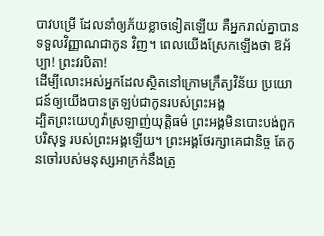បាវបម្រើ ដែលនាំឲ្យភ័យខ្លាចទៀតឡើយ គឺអ្នករាល់គ្នាបានទទួលវិញ្ញាណជាកូន វិញ។ ពេលយើងស្រែកឡើងថា ឱអ័ប្បា! ព្រះវរបិតា!
ដើម្បីលោះអស់អ្នកដែលស្ថិតនៅក្រោមក្រឹត្យវិន័យ ប្រយោជន៍ឲ្យយើងបានត្រឡប់ជាកូនរបស់ព្រះអង្គ
ដ្បិតព្រះយេហូវ៉ាស្រឡាញ់យុត្តិធម៌ ព្រះអង្គមិនបោះបង់ពួកបរិសុទ្ធ របស់ព្រះអង្គឡើយ។ ព្រះអង្គថែរក្សាគេជានិច្ច តែកូនចៅរបស់មនុស្សអាក្រក់នឹងត្រូ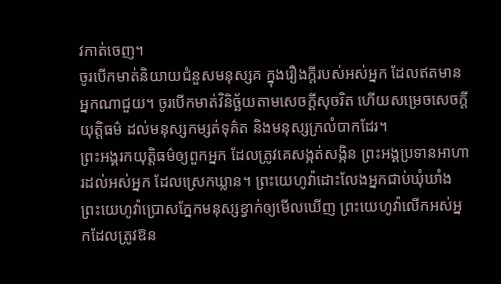វកាត់ចេញ។
ចូរបើកមាត់និយាយជំនួសមនុស្សគ ក្នុងរឿងក្តីរបស់អស់អ្នក ដែលឥតមានអ្នកណាជួយ។ ចូរបើកមាត់វិនិច្ឆ័យតាមសេចក្ដីសុចរិត ហើយសម្រេចសេចក្ដីយុត្តិធម៌ ដល់មនុស្សកម្សត់ទុគ៌ត និងមនុស្សក្រលំបាកដែរ។
ព្រះអង្គរកយុត្តិធម៌ឲ្យពួកអ្នក ដែលត្រូវគេសង្កត់សង្កិន ព្រះអង្គប្រទានអាហារដល់អស់អ្នក ដែលស្រេកឃ្លាន។ ព្រះយេហូវ៉ាដោះលែងអ្នកជាប់ឃុំឃាំង ព្រះយេហូវ៉ាប្រោសភ្នែកមនុស្សខ្វាក់ឲ្យមើលឃើញ ព្រះយេហូវ៉ាលើកអស់អ្នកដែលត្រូវឱន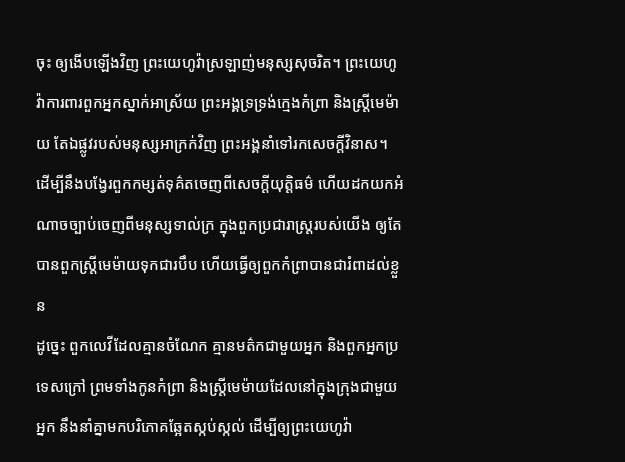ចុះ ឲ្យងើបឡើងវិញ ព្រះយេហូវ៉ាស្រឡាញ់មនុស្សសុចរិត។ ព្រះយេហូវ៉ាការពារពួកអ្នកស្នាក់អាស្រ័យ ព្រះអង្គទ្រទ្រង់ក្មេងកំព្រា និងស្ត្រីមេម៉ាយ តែឯផ្លូវរបស់មនុស្សអាក្រក់វិញ ព្រះអង្គនាំទៅរកសេចក្ដីវិនាស។
ដើម្បីនឹងបង្វែរពួកកម្សត់ទុគ៌តចេញពីសេចក្ដីយុត្តិធម៌ ហើយដកយកអំណាចច្បាប់ចេញពីមនុស្សទាល់ក្រ ក្នុងពួកប្រជារាស្ត្ររបស់យើង ឲ្យតែបានពួកស្ត្រីមេម៉ាយទុកជារបឹប ហើយធ្វើឲ្យពួកកំព្រាបានជារំពាដល់ខ្លួន
ដូច្នេះ ពួកលេវីដែលគ្មានចំណែក គ្មានមត៌កជាមួយអ្នក និងពួកអ្នកប្រទេសក្រៅ ព្រមទាំងកូនកំព្រា និងស្ត្រីមេម៉ាយដែលនៅក្នុងក្រុងជាមួយអ្នក នឹងនាំគ្នាមកបរិភោគឆ្អែតស្កប់ស្កល់ ដើម្បីឲ្យព្រះយេហូវ៉ា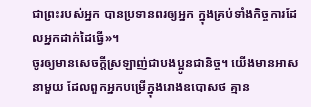ជាព្រះរបស់អ្នក បានប្រទានពរឲ្យអ្នក ក្នុងគ្រប់ទាំងកិច្ចការដែលអ្នកដាក់ដៃធ្វើ»។
ចូរឲ្យមានសេចក្ដីស្រឡាញ់ជាបងប្អូនជានិច្ច។ យើងមានអាសនាមួយ ដែលពួកអ្នកបម្រើក្នុងរោងឧបោសថ គ្មាន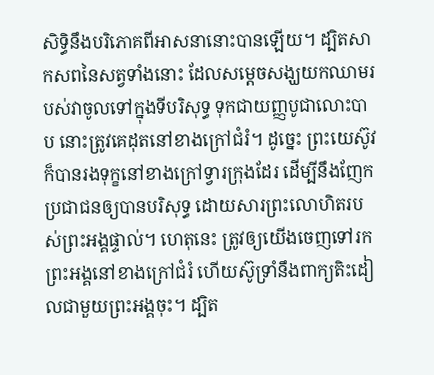សិទ្ធិនឹងបរិភោគពីអាសនានោះបានឡើយ។ ដ្បិតសាកសពនៃសត្វទាំងនោះ ដែលសម្តេចសង្ឃយកឈាមរបស់វាចូលទៅក្នុងទីបរិសុទ្ធ ទុកជាយញ្ញបូជាលោះបាប នោះត្រូវគេដុតនៅខាងក្រៅជំរំ។ ដូច្នេះ ព្រះយេស៊ូវក៏បានរងទុក្ខនៅខាងក្រៅទ្វារក្រុងដែរ ដើម្បីនឹងញែកប្រជាជនឲ្យបានបរិសុទ្ធ ដោយសារព្រះលោហិតរបស់ព្រះអង្គផ្ទាល់។ ហេតុនេះ ត្រូវឲ្យយើងចេញទៅរកព្រះអង្គនៅខាងក្រៅជំរំ ហើយស៊ូទ្រាំនឹងពាក្យតិះដៀលជាមួយព្រះអង្គចុះ។ ដ្បិត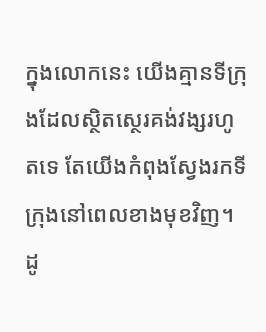ក្នុងលោកនេះ យើងគ្មានទីក្រុងដែលស្ថិតស្ថេរគង់វង្សរហូតទេ តែយើងកំពុងស្វែងរកទីក្រុងនៅពេលខាងមុខវិញ។ ដូ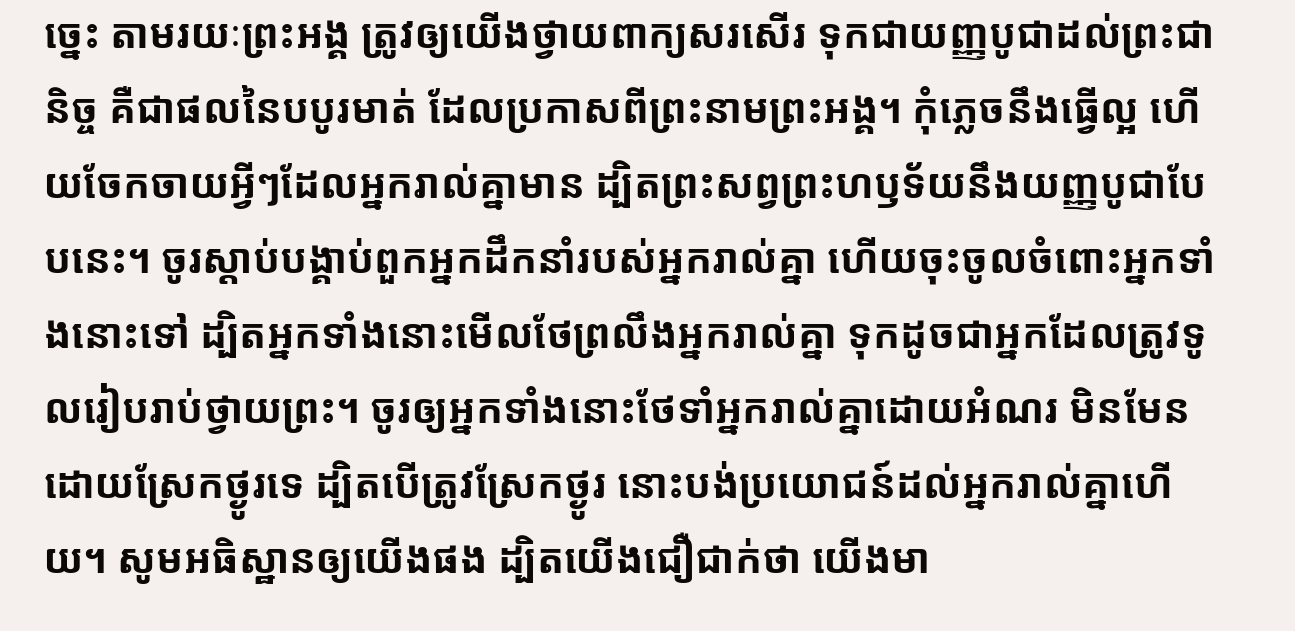ច្នេះ តាមរយៈព្រះអង្គ ត្រូវឲ្យយើងថ្វាយពាក្យសរសើរ ទុកជាយញ្ញបូជាដល់ព្រះជានិច្ច គឺជាផលនៃបបូរមាត់ ដែលប្រកាសពីព្រះនាមព្រះអង្គ។ កុំភ្លេចនឹងធ្វើល្អ ហើយចែកចាយអ្វីៗដែលអ្នករាល់គ្នាមាន ដ្បិតព្រះសព្វព្រះហឫទ័យនឹងយញ្ញបូជាបែបនេះ។ ចូរស្តាប់បង្គាប់ពួកអ្នកដឹកនាំរបស់អ្នករាល់គ្នា ហើយចុះចូលចំពោះអ្នកទាំងនោះទៅ ដ្បិតអ្នកទាំងនោះមើលថែព្រលឹងអ្នករាល់គ្នា ទុកដូចជាអ្នកដែលត្រូវទូលរៀបរាប់ថ្វាយព្រះ។ ចូរឲ្យអ្នកទាំងនោះថែទាំអ្នករាល់គ្នាដោយអំណរ មិនមែនដោយស្រែកថ្ងូរទេ ដ្បិតបើត្រូវស្រែកថ្ងូរ នោះបង់ប្រយោជន៍ដល់អ្នករាល់គ្នាហើយ។ សូមអធិស្ឋានឲ្យយើងផង ដ្បិតយើងជឿជាក់ថា យើងមា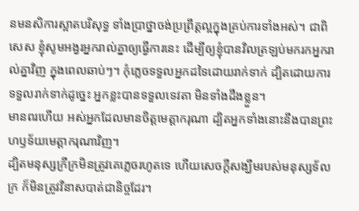នមនសិការស្អាតបរិសុទ្ធ ទាំងប្រាថ្នាចង់ប្រព្រឹត្តល្អក្នុងគ្រប់ការទាំងអស់។ ជាពិសេស ខ្ញុំសូមអង្វរអ្នករាល់គ្នាឲ្យធ្វើការនេះ ដើម្បីឲ្យខ្ញុំបានវិលត្រឡប់មករកអ្នករាល់គ្នាវិញ ក្នុងពេលឆាប់ៗ។ កុំភ្លេចទទួលអ្នកដទៃដោយរាក់ទាក់ ដ្បិតដោយការទទួលរាក់ទាក់ដូច្នេះ អ្នកខ្លះបានទទួលទេវតា មិនទាំងដឹងខ្លួន។
មានពរហើយ អស់អ្នកដែលមានចិត្តមេត្តាករុណា ដ្បិតអ្នកទាំងនោះនឹងបានព្រះហឫទ័យមេត្តាករុណាវិញ។
ដ្បិតមនុស្សក្រីក្រមិនត្រូវគេភ្លេចរហូតទេ ហើយសេចក្ដីសង្ឃឹមរបស់មនុស្សទ័លក្រ ក៏មិនត្រូវវិនាសបាត់ជានិច្ចដែរ។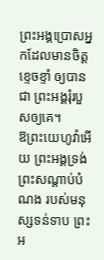ព្រះអង្គប្រោសអ្នកដែលមានចិត្តខ្ទេចខ្ទាំ ឲ្យបានជា ព្រះអង្គរុំរបួសឲ្យគេ។
ឱព្រះយេហូវ៉ាអើយ ព្រះអង្គទ្រង់ព្រះសណ្ដាប់បំណង របស់មនុស្សទន់ទាប ព្រះអ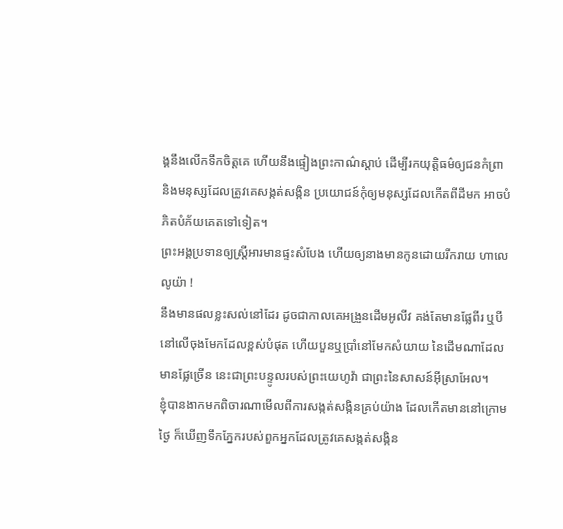ង្គនឹងលើកទឹកចិត្តគេ ហើយនឹងផ្ទៀងព្រះកាណ៌ស្ដាប់ ដើម្បីរកយុត្តិធម៌ឲ្យជនកំព្រា និងមនុស្សដែលត្រូវគេសង្កត់សង្កិន ប្រយោជន៍កុំឲ្យមនុស្សដែលកើតពីដីមក អាចបំភិតបំភ័យគេតទៅទៀត។
ព្រះអង្គប្រទានឲ្យស្ត្រីអារមានផ្ទះសំបែង ហើយឲ្យនាងមានកូនដោយរីករាយ ហាលេលូយ៉ា !
នឹងមានផលខ្លះសល់នៅដែរ ដូចជាកាលគេអង្រួនដើមអូលីវ គង់តែមានផ្លែពីរ ឬបីនៅលើចុងមែកដែលខ្ពស់បំផុត ហើយបួនឬប្រាំនៅមែកសំយាយ នៃដើមណាដែលមានផ្លែច្រើន នេះជាព្រះបន្ទូលរបស់ព្រះយេហូវ៉ា ជាព្រះនៃសាសន៍អ៊ីស្រាអែល។
ខ្ញុំបានងាកមកពិចារណាមើលពីការសង្កត់សង្កិនគ្រប់យ៉ាង ដែលកើតមាននៅក្រោមថ្ងៃ ក៏ឃើញទឹកភ្នែករបស់ពួកអ្នកដែលត្រូវគេសង្កត់សង្កិន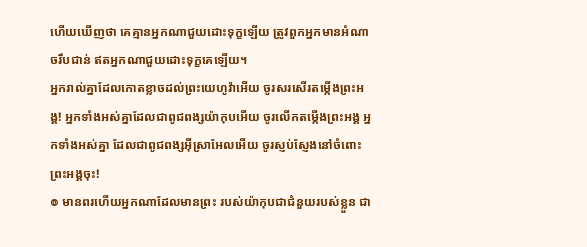ហើយឃើញថា គេគ្មានអ្នកណាជួយដោះទុក្ខឡើយ ត្រូវពួកអ្នកមានអំណាចរឹបជាន់ ឥតអ្នកណាជួយដោះទុក្ខគេឡើយ។
អ្នករាល់គ្នាដែលកោតខ្លាចដល់ព្រះយេហូវ៉ាអើយ ចូរសរសើរតម្កើងព្រះអង្គ! អ្នកទាំងអស់គ្នាដែលជាពូជពង្សយ៉ាកុបអើយ ចូរលើកតម្កើងព្រះអង្គ អ្នកទាំងអស់គ្នា ដែលជាពូជពង្សអ៊ីស្រាអែលអើយ ចូរស្ញប់ស្ញែងនៅចំពោះព្រះអង្គចុះ!
៙ មានពរហើយអ្នកណាដែលមានព្រះ របស់យ៉ាកុបជាជំនួយរបស់ខ្លួន ជា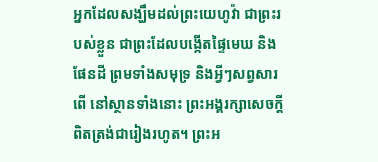អ្នកដែលសង្ឃឹមដល់ព្រះយេហូវ៉ា ជាព្រះរបស់ខ្លួន ជាព្រះដែលបង្កើតផ្ទៃមេឃ និងផែនដី ព្រមទាំងសមុទ្រ និងអ្វីៗសព្វសារពើ នៅស្ថានទាំងនោះ ព្រះអង្គរក្សាសេចក្ដីពិតត្រង់ជារៀងរហូត។ ព្រះអ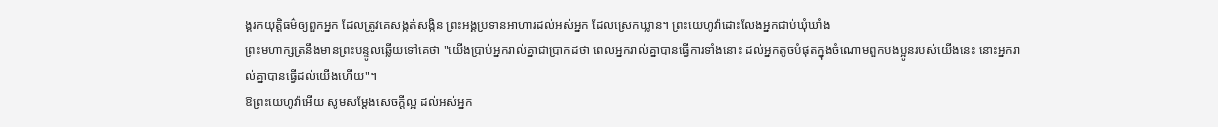ង្គរកយុត្តិធម៌ឲ្យពួកអ្នក ដែលត្រូវគេសង្កត់សង្កិន ព្រះអង្គប្រទានអាហារដល់អស់អ្នក ដែលស្រេកឃ្លាន។ ព្រះយេហូវ៉ាដោះលែងអ្នកជាប់ឃុំឃាំង
ព្រះមហាក្សត្រនឹងមានព្រះបន្ទូលឆ្លើយទៅគេថា "យើងប្រាប់អ្នករាល់គ្នាជាប្រាកដថា ពេលអ្នករាល់គ្នាបានធ្វើការទាំងនោះ ដល់អ្នកតូចបំផុតក្នុងចំណោមពួកបងប្អូនរបស់យើងនេះ នោះអ្នករាល់គ្នាបានធ្វើដល់យើងហើយ"។
ឱព្រះយេហូវ៉ាអើយ សូមសម្ដែងសេចក្ដីល្អ ដល់អស់អ្នក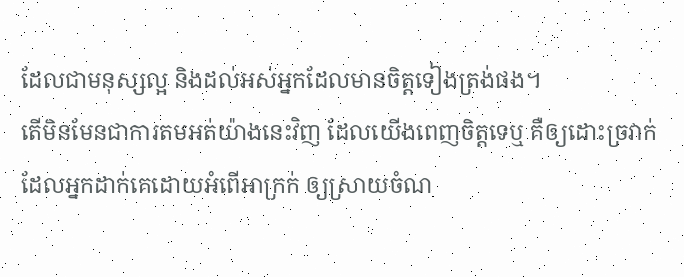ដែលជាមនុស្សល្អ និងដល់អស់អ្នកដែលមានចិត្តទៀងត្រង់ផង។
តើមិនមែនជាការតមអត់យ៉ាងនេះវិញ ដែលយើងពេញចិត្តទេឬ គឺឲ្យដោះច្រវាក់ ដែលអ្នកដាក់គេដោយអំពើអាក្រក់ ឲ្យស្រាយចំណ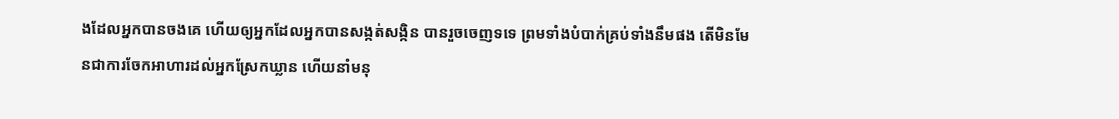ងដែលអ្នកបានចងគេ ហើយឲ្យអ្នកដែលអ្នកបានសង្កត់សង្កិន បានរួចចេញទទេ ព្រមទាំងបំបាក់គ្រប់ទាំងនឹមផង តើមិនមែនជាការចែកអាហារដល់អ្នកស្រែកឃ្លាន ហើយនាំមនុ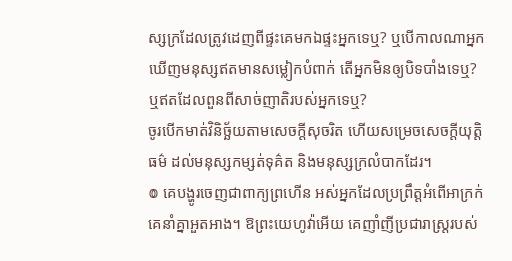ស្សក្រដែលត្រូវដេញពីផ្ទះគេមកឯផ្ទះអ្នកទេឬ? ឬបើកាលណាអ្នកឃើញមនុស្សឥតមានសម្លៀកបំពាក់ តើអ្នកមិនឲ្យបិទបាំងទេឬ? ឬឥតដែលពួនពីសាច់ញាតិរបស់អ្នកទេឬ?
ចូរបើកមាត់វិនិច្ឆ័យតាមសេចក្ដីសុចរិត ហើយសម្រេចសេចក្ដីយុត្តិធម៌ ដល់មនុស្សកម្សត់ទុគ៌ត និងមនុស្សក្រលំបាកដែរ។
៙ គេបង្ហូរចេញជាពាក្យព្រហើន អស់អ្នកដែលប្រព្រឹត្តអំពើអាក្រក់ គេនាំគ្នាអួតអាង។ ឱព្រះយេហូវ៉ាអើយ គេញាំញីប្រជារាស្ត្ររបស់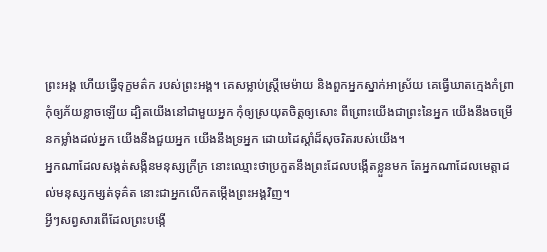ព្រះអង្គ ហើយធ្វើទុក្ខមត៌ក របស់ព្រះអង្គ។ គេសម្លាប់ស្ត្រីមេម៉ាយ និងពួកអ្នកស្នាក់អាស្រ័យ គេធ្វើឃាតក្មេងកំព្រា
កុំឲ្យភ័យខ្លាចឡើយ ដ្បិតយើងនៅជាមួយអ្នក កុំឲ្យស្រយុតចិត្តឲ្យសោះ ពីព្រោះយើងជាព្រះនៃអ្នក យើងនឹងចម្រើនកម្លាំងដល់អ្នក យើងនឹងជួយអ្នក យើងនឹងទ្រអ្នក ដោយដៃស្តាំដ៏សុចរិតរបស់យើង។
អ្នកណាដែលសង្កត់សង្កិនមនុស្សក្រីក្រ នោះឈ្មោះថាប្រកួតនឹងព្រះដែលបង្កើតខ្លួនមក តែអ្នកណាដែលមេត្តាដល់មនុស្សកម្សត់ទុគ៌ត នោះជាអ្នកលើកតម្កើងព្រះអង្គវិញ។
អ្វីៗសព្វសារពើដែលព្រះបង្កើ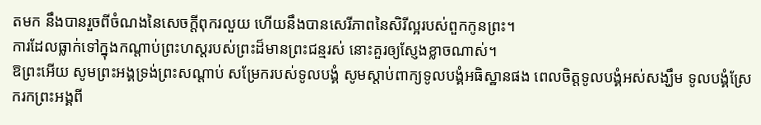តមក នឹងបានរួចពីចំណងនៃសេចក្តីពុករលួយ ហើយនឹងបានសេរីភាពនៃសិរីល្អរបស់ពួកកូនព្រះ។
ការដែលធ្លាក់ទៅក្នុងកណ្តាប់ព្រះហស្តរបស់ព្រះដ៏មានព្រះជន្មរស់ នោះគួរឲ្យស្ញែងខ្លាចណាស់។
ឱព្រះអើយ សូមព្រះអង្គទ្រង់ព្រះសណ្ដាប់ សម្រែករបស់ទូលបង្គំ សូមស្តាប់ពាក្យទូលបង្គំអធិស្ឋានផង ពេលចិត្តទូលបង្គំអស់សង្ឃឹម ទូលបង្គំស្រែករកព្រះអង្គពី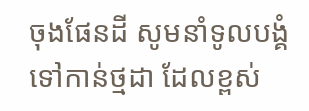ចុងផែនដី សូមនាំទូលបង្គំទៅកាន់ថ្មដា ដែលខ្ពស់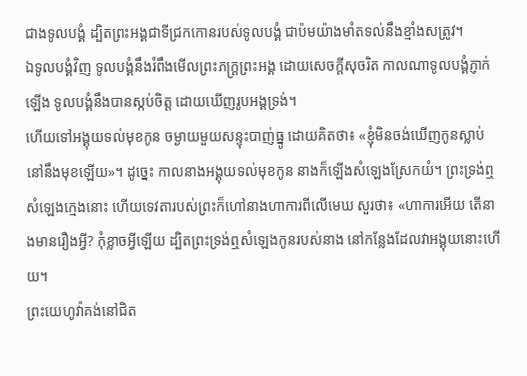ជាងទូលបង្គំ ដ្បិតព្រះអង្គជាទីជ្រកកោនរបស់ទូលបង្គំ ជាប៉មយ៉ាងមាំតទល់នឹងខ្មាំងសត្រូវ។
ឯទូលបង្គំវិញ ទូលបង្គំនឹងរំពឹងមើលព្រះភក្ត្រព្រះអង្គ ដោយសេចក្ដីសុចរិត កាលណាទូលបង្គំភ្ញាក់ឡើង ទូលបង្គំនឹងបានស្កប់ចិត្ត ដោយឃើញរូបអង្គទ្រង់។
ហើយទៅអង្គុយទល់មុខកូន ចម្ងាយមួយសន្ទុះបាញ់ធ្នូ ដោយគិតថា៖ «ខ្ញុំមិនចង់ឃើញកូនស្លាប់នៅនឹងមុខឡើយ»។ ដូច្នេះ កាលនាងអង្គុយទល់មុខកូន នាងក៏ឡើងសំឡេងស្រែកយំ។ ព្រះទ្រង់ឮសំឡេងក្មេងនោះ ហើយទេវតារបស់ព្រះក៏ហៅនាងហាការពីលើមេឃ សួរថា៖ «ហាការអើយ តើនាងមានរឿងអ្វី? កុំខ្លាចអ្វីឡើយ ដ្បិតព្រះទ្រង់ឮសំឡេងកូនរបស់នាង នៅកន្លែងដែលវាអង្គុយនោះហើយ។
ព្រះយេហូវ៉ាគង់នៅជិត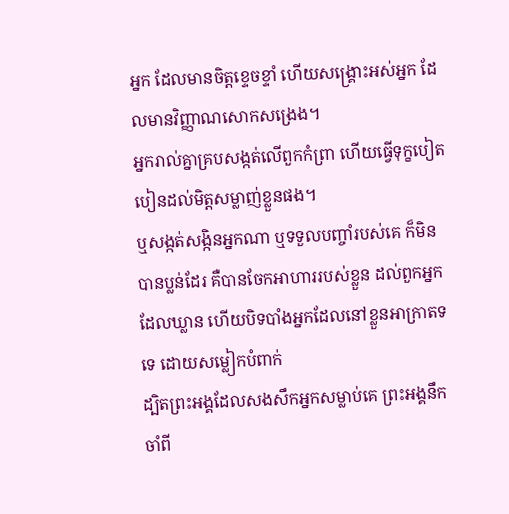អ្នក ដែលមានចិត្តខ្ទេចខ្ទាំ ហើយសង្គ្រោះអស់អ្នក ដែលមានវិញ្ញាណសោកសង្រេង។
អ្នករាល់គ្នាគ្របសង្កត់លើពួកកំព្រា ហើយធ្វើទុក្ខបៀតបៀនដល់មិត្តសម្លាញ់ខ្លួនផង។
ឬសង្កត់សង្កិនអ្នកណា ឬទទួលបញ្ចាំរបស់គេ ក៏មិនបានប្លន់ដែរ គឺបានចែកអាហាររបស់ខ្លួន ដល់ពួកអ្នកដែលឃ្លាន ហើយបិទបាំងអ្នកដែលនៅខ្លួនអាក្រាតទទេ ដោយសម្លៀកបំពាក់
ដ្បិតព្រះអង្គដែលសងសឹកអ្នកសម្លាប់គេ ព្រះអង្គនឹកចាំពី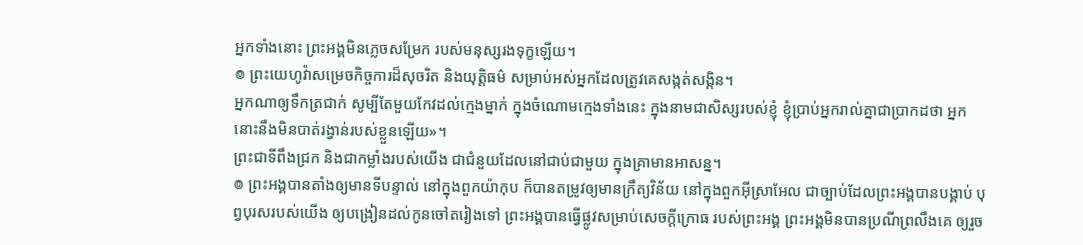អ្នកទាំងនោះ ព្រះអង្គមិនភ្លេចសម្រែក របស់មនុស្សរងទុក្ខឡើយ។
៙ ព្រះយេហូវ៉ាសម្រេចកិច្ចការដ៏សុចរិត និងយុត្តិធម៌ សម្រាប់អស់អ្នកដែលត្រូវគេសង្កត់សង្កិន។
អ្នកណាឲ្យទឹកត្រជាក់ សូម្បីតែមួយកែវដល់ក្មេងម្នាក់ ក្នុងចំណោមក្មេងទាំងនេះ ក្នុងនាមជាសិស្សរបស់ខ្ញុំ ខ្ញុំប្រាប់អ្នករាល់គ្នាជាប្រាកដថា អ្នកនោះនឹងមិនបាត់រង្វាន់របស់ខ្លួនឡើយ»។
ព្រះជាទីពឹងជ្រក និងជាកម្លាំងរបស់យើង ជាជំនួយដែលនៅជាប់ជាមួយ ក្នុងគ្រាមានអាសន្ន។
៙ ព្រះអង្គបានតាំងឲ្យមានទីបន្ទាល់ នៅក្នុងពួកយ៉ាកុប ក៏បានតម្រូវឲ្យមានក្រឹត្យវិន័យ នៅក្នុងពួកអ៊ីស្រាអែល ជាច្បាប់ដែលព្រះអង្គបានបង្គាប់ បុព្វបុរសរបស់យើង ឲ្យបង្រៀនដល់កូនចៅតរៀងទៅ ព្រះអង្គបានធ្វើផ្លូវសម្រាប់សេចក្ដីក្រោធ របស់ព្រះអង្គ ព្រះអង្គមិនបានប្រណីព្រលឹងគេ ឲ្យរួច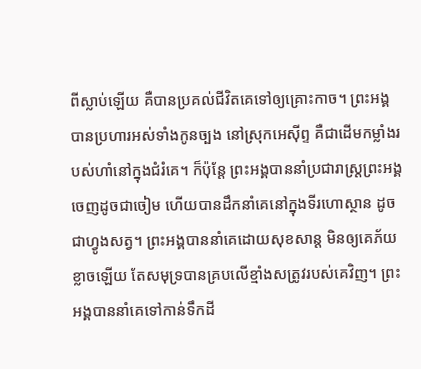ពីស្លាប់ឡើយ គឺបានប្រគល់ជីវិតគេទៅឲ្យគ្រោះកាច។ ព្រះអង្គបានប្រហារអស់ទាំងកូនច្បង នៅស្រុកអេស៊ីព្ទ គឺជាដើមកម្លាំងរបស់ហាំនៅក្នុងជំរំគេ។ ក៏ប៉ុន្ដែ ព្រះអង្គបាននាំប្រជារាស្ត្រព្រះអង្គ ចេញដូចជាចៀម ហើយបានដឹកនាំគេនៅក្នុងទីរហោស្ថាន ដូចជាហ្វូងសត្វ។ ព្រះអង្គបាននាំគេដោយសុខសាន្ត មិនឲ្យគេភ័យខ្លាចឡើយ តែសមុទ្របានគ្របលើខ្មាំងសត្រូវរបស់គេវិញ។ ព្រះអង្គបាននាំគេទៅកាន់ទឹកដី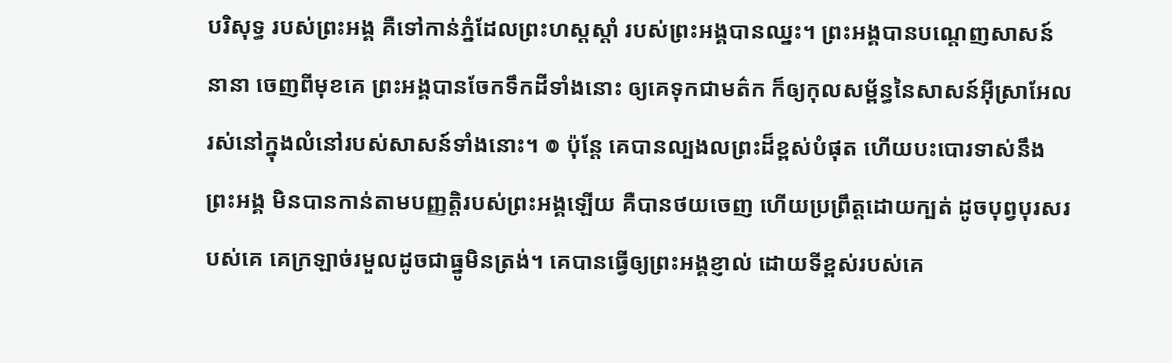បរិសុទ្ធ របស់ព្រះអង្គ គឺទៅកាន់ភ្នំដែលព្រះហស្តស្តាំ របស់ព្រះអង្គបានឈ្នះ។ ព្រះអង្គបានបណ្តេញសាសន៍នានា ចេញពីមុខគេ ព្រះអង្គបានចែកទឹកដីទាំងនោះ ឲ្យគេទុកជាមត៌ក ក៏ឲ្យកុលសម្ព័ន្ធនៃសាសន៍អ៊ីស្រាអែល រស់នៅក្នុងលំនៅរបស់សាសន៍ទាំងនោះ។ ៙ ប៉ុន្តែ គេបានល្បងលព្រះដ៏ខ្ពស់បំផុត ហើយបះបោរទាស់នឹងព្រះអង្គ មិនបានកាន់តាមបញ្ញត្តិរបស់ព្រះអង្គឡើយ គឺបានថយចេញ ហើយប្រព្រឹត្តដោយក្បត់ ដូចបុព្វបុរសរបស់គេ គេក្រឡាច់រមួលដូចជាធ្នូមិនត្រង់។ គេបានធ្វើឲ្យព្រះអង្គខ្ញាល់ ដោយទីខ្ពស់របស់គេ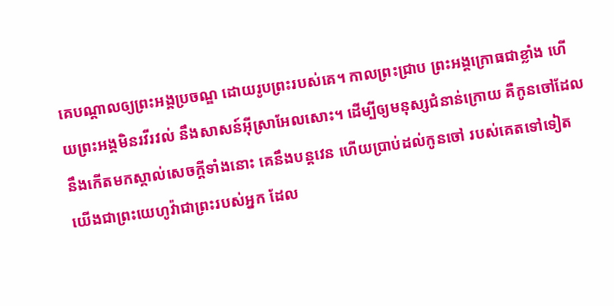គេបណ្ដាលឲ្យព្រះអង្គប្រចណ្ឌ ដោយរូបព្រះរបស់គេ។ កាលព្រះជ្រាប ព្រះអង្គក្រោធជាខ្លាំង ហើយព្រះអង្គមិនរវីរវល់ នឹងសាសន៍អ៊ីស្រាអែលសោះ។ ដើម្បីឲ្យមនុស្សជំនាន់ក្រោយ គឺកូនចៅដែលនឹងកើតមកស្គាល់សេចក្ដីទាំងនោះ គេនឹងបន្តវេន ហើយប្រាប់ដល់កូនចៅ របស់គេតទៅទៀត
យើងជាព្រះយេហូវ៉ាជាព្រះរបស់អ្នក ដែល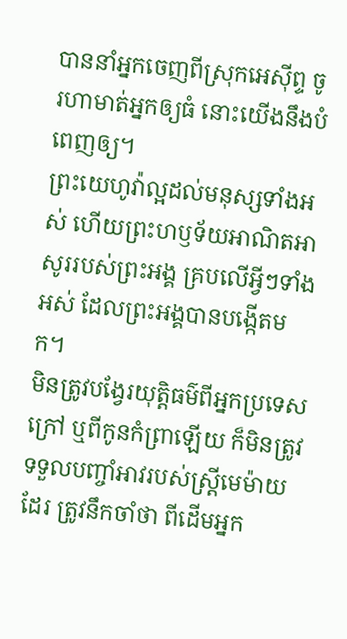បាននាំអ្នកចេញពីស្រុកអេស៊ីព្ទ ចូរហាមាត់អ្នកឲ្យធំ នោះយើងនឹងបំពេញឲ្យ។
ព្រះយេហូវ៉ាល្អដល់មនុស្សទាំងអស់ ហើយព្រះហឫទ័យអាណិតអាសូររបស់ព្រះអង្គ គ្របលើអ្វីៗទាំងអស់ ដែលព្រះអង្គបានបង្កើតមក។
មិនត្រូវបង្វែរយុត្តិធម៌ពីអ្នកប្រទេសក្រៅ ឬពីកូនកំព្រាឡើយ ក៏មិនត្រូវទទួលបញ្ចាំអាវរបស់ស្រ្ដីមេម៉ាយដែរ ត្រូវនឹកចាំថា ពីដើមអ្នក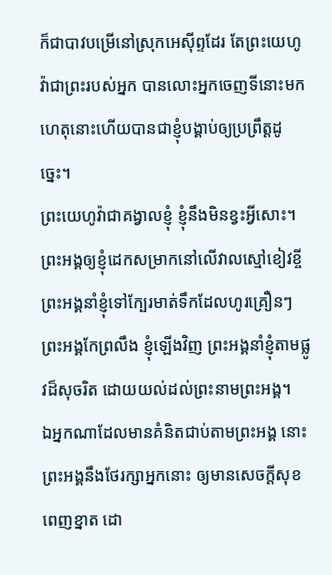ក៏ជាបាវបម្រើនៅស្រុកអេស៊ីព្ទដែរ តែព្រះយេហូវ៉ាជាព្រះរបស់អ្នក បានលោះអ្នកចេញទីនោះមក ហេតុនោះហើយបានជាខ្ញុំបង្គាប់ឲ្យប្រព្រឹត្តដូច្នេះ។
ព្រះយេហូវ៉ាជាគង្វាលខ្ញុំ ខ្ញុំនឹងមិនខ្វះអ្វីសោះ។ ព្រះអង្គឲ្យខ្ញុំដេកសម្រាកនៅលើវាលស្មៅខៀវខ្ចី ព្រះអង្គនាំខ្ញុំទៅក្បែរមាត់ទឹកដែលហូរគ្រឿនៗ ព្រះអង្គកែព្រលឹង ខ្ញុំឡើងវិញ ព្រះអង្គនាំខ្ញុំតាមផ្លូវដ៏សុចរិត ដោយយល់ដល់ព្រះនាមព្រះអង្គ។
ឯអ្នកណាដែលមានគំនិតជាប់តាមព្រះអង្គ នោះព្រះអង្គនឹងថែរក្សាអ្នកនោះ ឲ្យមានសេចក្ដីសុខពេញខ្នាត ដោ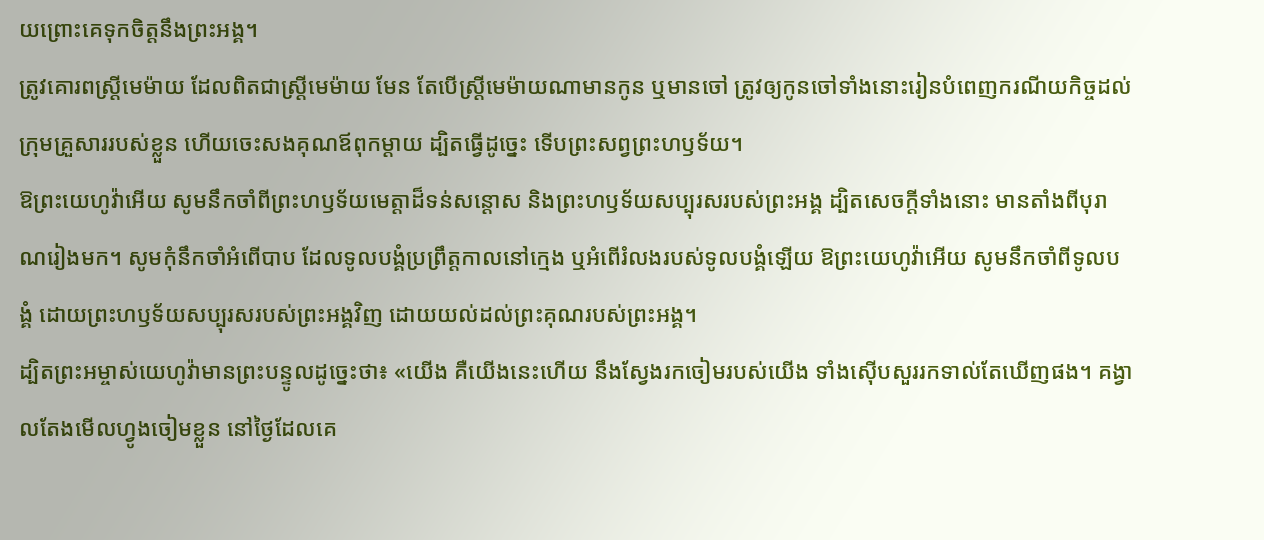យព្រោះគេទុកចិត្តនឹងព្រះអង្គ។
ត្រូវគោរពស្ត្រីមេម៉ាយ ដែលពិតជាស្ត្រីមេម៉ាយ មែន តែបើស្ត្រីមេម៉ាយណាមានកូន ឬមានចៅ ត្រូវឲ្យកូនចៅទាំងនោះរៀនបំពេញករណីយកិច្ចដល់ក្រុមគ្រួសាររបស់ខ្លួន ហើយចេះសងគុណឪពុកម្តាយ ដ្បិតធ្វើដូច្នេះ ទើបព្រះសព្វព្រះហឫទ័យ។
ឱព្រះយេហូវ៉ាអើយ សូមនឹកចាំពីព្រះហឫទ័យមេត្តាដ៏ទន់សន្ដោស និងព្រះហឫទ័យសប្បុរសរបស់ព្រះអង្គ ដ្បិតសេចក្ដីទាំងនោះ មានតាំងពីបុរាណរៀងមក។ សូមកុំនឹកចាំអំពើបាប ដែលទូលបង្គំប្រព្រឹត្តកាលនៅក្មេង ឬអំពើរំលងរបស់ទូលបង្គំឡើយ ឱព្រះយេហូវ៉ាអើយ សូមនឹកចាំពីទូលបង្គំ ដោយព្រះហឫទ័យសប្បុរសរបស់ព្រះអង្គវិញ ដោយយល់ដល់ព្រះគុណរបស់ព្រះអង្គ។
ដ្បិតព្រះអម្ចាស់យេហូវ៉ាមានព្រះបន្ទូលដូច្នេះថា៖ «យើង គឺយើងនេះហើយ នឹងស្វែងរកចៀមរបស់យើង ទាំងស៊ើបសួររកទាល់តែឃើញផង។ គង្វាលតែងមើលហ្វូងចៀមខ្លួន នៅថ្ងៃដែលគេ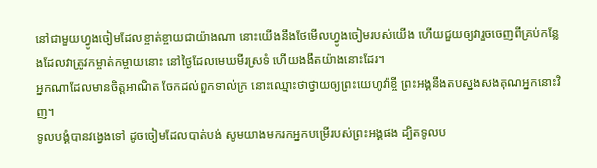នៅជាមួយហ្វូងចៀមដែលខ្ចាត់ខ្ចាយជាយ៉ាងណា នោះយើងនឹងថែមើលហ្វូងចៀមរបស់យើង ហើយជួយឲ្យវារួចចេញពីគ្រប់កន្លែងដែលវាត្រូវកម្ចាត់កម្ចាយនោះ នៅថ្ងៃដែលមេឃមីរស្រទំ ហើយងងឹតយ៉ាងនោះដែរ។
អ្នកណាដែលមានចិត្តអាណិត ចែកដល់ពួកទាល់ក្រ នោះឈ្មោះថាថ្វាយឲ្យព្រះយេហូវ៉ាខ្ចី ព្រះអង្គនឹងតបស្នងសងគុណអ្នកនោះវិញ។
ទូលបង្គំបានវង្វេងទៅ ដូចចៀមដែលបាត់បង់ សូមយាងមករកអ្នកបម្រើរបស់ព្រះអង្គផង ដ្បិតទូលប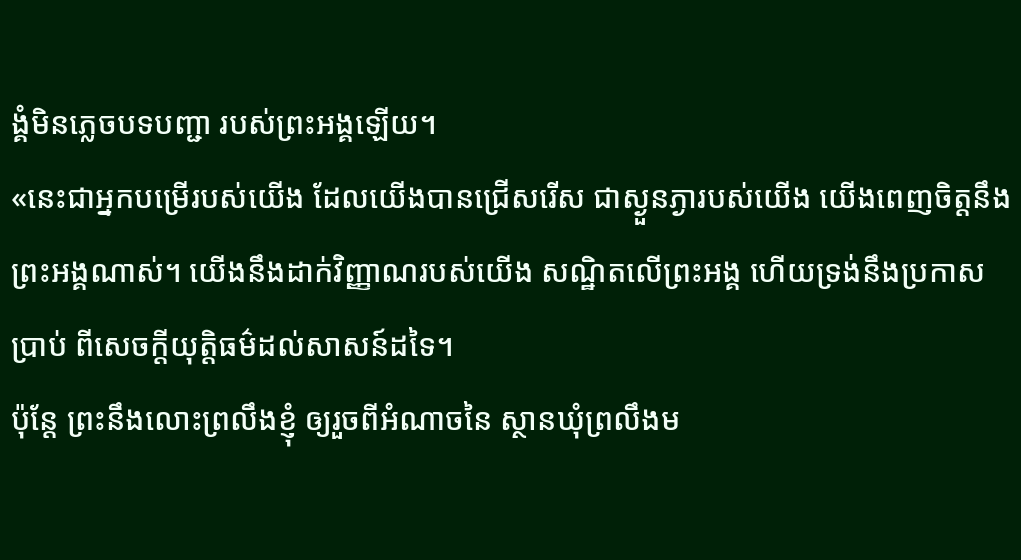ង្គំមិនភ្លេចបទបញ្ជា របស់ព្រះអង្គឡើយ។
«នេះជាអ្នកបម្រើរបស់យើង ដែលយើងបានជ្រើសរើស ជាស្ងួនភ្ងារបស់យើង យើងពេញចិត្តនឹងព្រះអង្គណាស់។ យើងនឹងដាក់វិញ្ញាណរបស់យើង សណ្ឋិតលើព្រះអង្គ ហើយទ្រង់នឹងប្រកាសប្រាប់ ពីសេចក្តីយុត្តិធម៌ដល់សាសន៍ដទៃ។
ប៉ុន្តែ ព្រះនឹងលោះព្រលឹងខ្ញុំ ឲ្យរួចពីអំណាចនៃ ស្ថានឃុំព្រលឹងម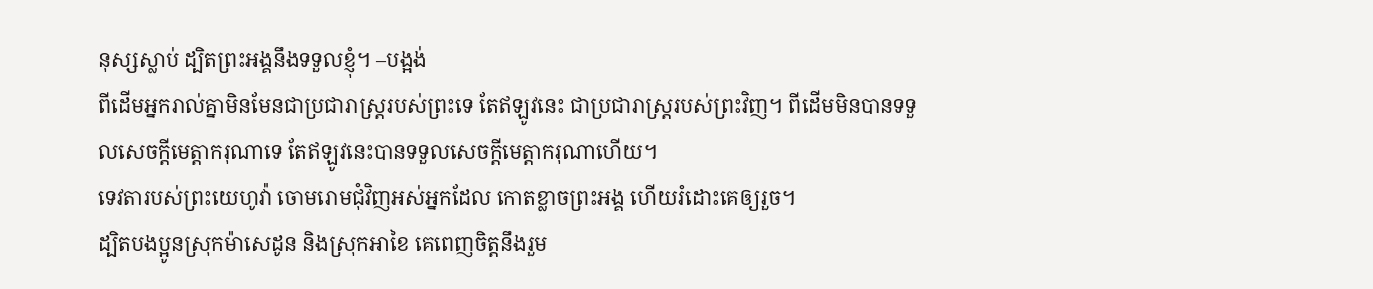នុស្សស្លាប់ ដ្បិតព្រះអង្គនឹងទទួលខ្ញុំ។ –បង្អង់
ពីដើមអ្នករាល់គ្នាមិនមែនជាប្រជារាស្រ្តរបស់ព្រះទេ តែឥឡូវនេះ ជាប្រជារាស្រ្តរបស់ព្រះវិញ។ ពីដើមមិនបានទទួលសេចក្តីមេត្តាករុណាទេ តែឥឡូវនេះបានទទួលសេចក្តីមេត្តាករុណាហើយ។
ទេវតារបស់ព្រះយេហូវ៉ា ចោមរោមជុំវិញអស់អ្នកដែល កោតខ្លាចព្រះអង្គ ហើយរំដោះគេឲ្យរួច។
ដ្បិតបងប្អូនស្រុកម៉ាសេដូន និងស្រុកអាខៃ គេពេញចិត្តនឹងរួម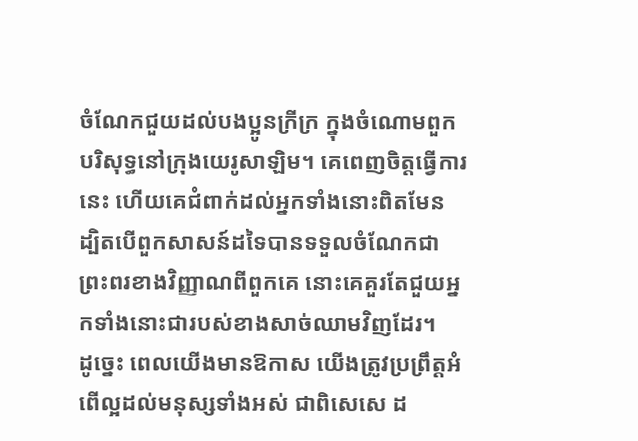ចំណែកជួយដល់បងប្អូនក្រីក្រ ក្នុងចំណោមពួកបរិសុទ្ធនៅក្រុងយេរូសាឡិម។ គេពេញចិត្តធ្វើការនេះ ហើយគេជំពាក់ដល់អ្នកទាំងនោះពិតមែន ដ្បិតបើពួកសាសន៍ដទៃបានទទួលចំណែកជាព្រះពរខាងវិញ្ញាណពីពួកគេ នោះគេគួរតែជួយអ្នកទាំងនោះជារបស់ខាងសាច់ឈាមវិញដែរ។
ដូច្នេះ ពេលយើងមានឱកាស យើងត្រូវប្រព្រឹត្តអំពើល្អដល់មនុស្សទាំងអស់ ជាពិសេសេ ដ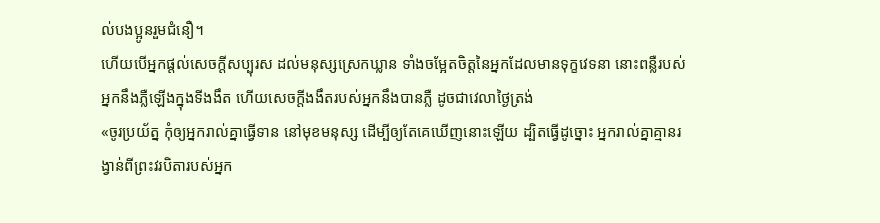ល់បងប្អូនរួមជំនឿ។
ហើយបើអ្នកផ្តល់សេចក្ដីសប្បុរស ដល់មនុស្សស្រេកឃ្លាន ទាំងចម្អែតចិត្តនៃអ្នកដែលមានទុក្ខវេទនា នោះពន្លឺរបស់អ្នកនឹងភ្លឺឡើងក្នុងទីងងឹត ហើយសេចក្ដីងងឹតរបស់អ្នកនឹងបានភ្លឺ ដូចជាវេលាថ្ងៃត្រង់
«ចូរប្រយ័ត្ន កុំឲ្យអ្នករាល់គ្នាធ្វើទាន នៅមុខមនុស្ស ដើម្បីឲ្យតែគេឃើញនោះឡើយ ដ្បិតធ្វើដូច្នោះ អ្នករាល់គ្នាគ្មានរង្វាន់ពីព្រះវរបិតារបស់អ្នក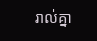រាល់គ្នា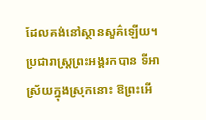ដែលគង់នៅស្ថានសួគ៌ឡើយ។
ប្រជារាស្ត្រព្រះអង្គរកបាន ទីអាស្រ័យក្នុងស្រុកនោះ ឱព្រះអើ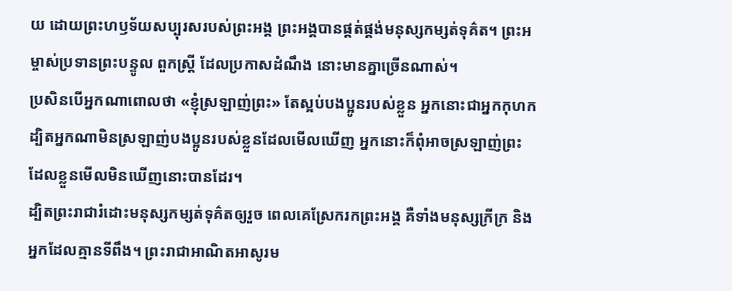យ ដោយព្រះហឫទ័យសប្បុរសរបស់ព្រះអង្គ ព្រះអង្គបានផ្គត់ផ្គង់មនុស្សកម្សត់ទុគ៌ត។ ព្រះអម្ចាស់ប្រទានព្រះបន្ទូល ពួកស្ត្រី ដែលប្រកាសដំណឹង នោះមានគ្នាច្រើនណាស់។
ប្រសិនបើអ្នកណាពោលថា «ខ្ញុំស្រឡាញ់ព្រះ» តែស្អប់បងប្អូនរបស់ខ្លួន អ្នកនោះជាអ្នកកុហក ដ្បិតអ្នកណាមិនស្រឡាញ់បងប្អូនរបស់ខ្លួនដែលមើលឃើញ អ្នកនោះក៏ពុំអាចស្រឡាញ់ព្រះ ដែលខ្លួនមើលមិនឃើញនោះបានដែរ។
ដ្បិតព្រះរាជារំដោះមនុស្សកម្សត់ទុគ៌តឲ្យរួច ពេលគេស្រែករកព្រះអង្គ គឺទាំងមនុស្សក្រីក្រ និងអ្នកដែលគ្មានទីពឹង។ ព្រះរាជាអាណិតអាសូរម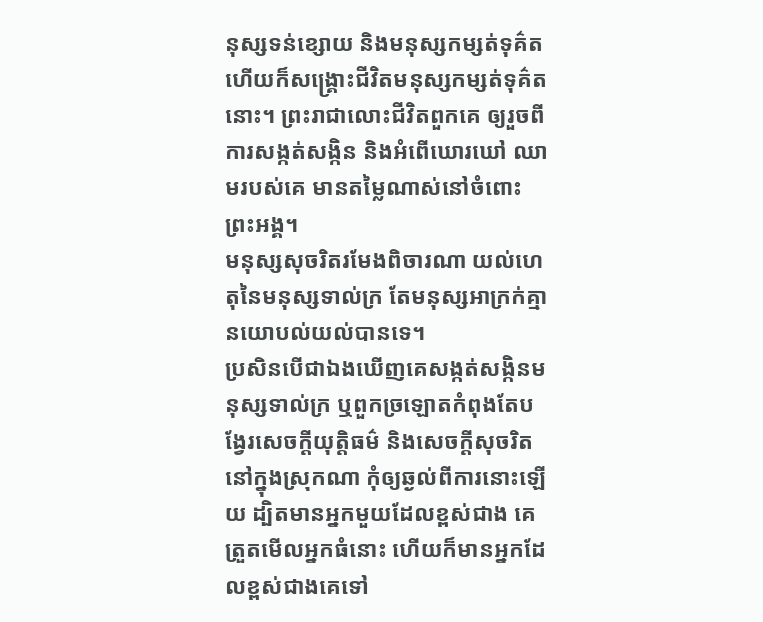នុស្សទន់ខ្សោយ និងមនុស្សកម្សត់ទុគ៌ត ហើយក៏សង្គ្រោះជីវិតមនុស្សកម្សត់ទុគ៌តនោះ។ ព្រះរាជាលោះជីវិតពួកគេ ឲ្យរួចពីការសង្កត់សង្កិន និងអំពើឃោរឃៅ ឈាមរបស់គេ មានតម្លៃណាស់នៅចំពោះព្រះអង្គ។
មនុស្សសុចរិតរមែងពិចារណា យល់ហេតុនៃមនុស្សទាល់ក្រ តែមនុស្សអាក្រក់គ្មានយោបល់យល់បានទេ។
ប្រសិនបើជាឯងឃើញគេសង្កត់សង្កិនមនុស្សទាល់ក្រ ឬពួកច្រឡោតកំពុងតែបង្វែរសេចក្ដីយុត្តិធម៌ និងសេចក្ដីសុចរិតនៅក្នុងស្រុកណា កុំឲ្យឆ្ងល់ពីការនោះឡើយ ដ្បិតមានអ្នកមួយដែលខ្ពស់ជាង គេត្រួតមើលអ្នកធំនោះ ហើយក៏មានអ្នកដែលខ្ពស់ជាងគេទៅ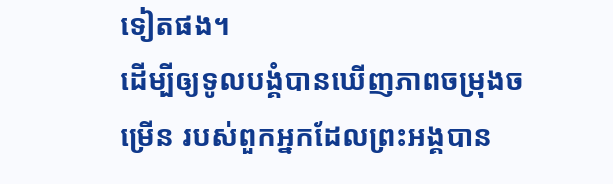ទៀតផង។
ដើម្បីឲ្យទូលបង្គំបានឃើញភាពចម្រុងចម្រើន របស់ពួកអ្នកដែលព្រះអង្គបាន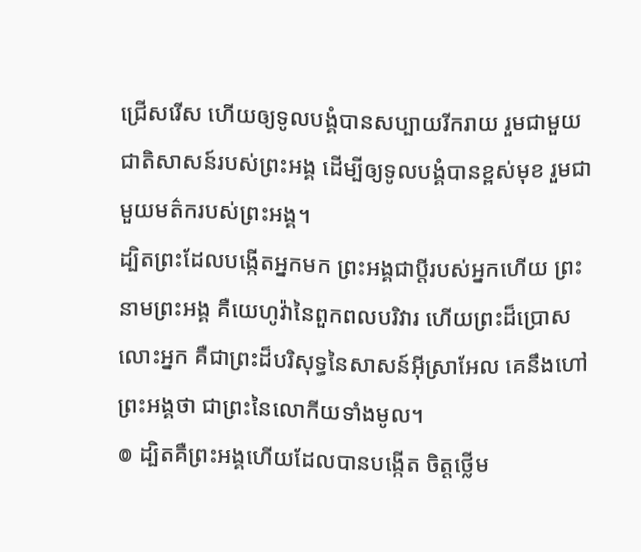ជ្រើសរើស ហើយឲ្យទូលបង្គំបានសប្បាយរីករាយ រួមជាមួយជាតិសាសន៍របស់ព្រះអង្គ ដើម្បីឲ្យទូលបង្គំបានខ្ពស់មុខ រួមជាមួយមត៌ករបស់ព្រះអង្គ។
ដ្បិតព្រះដែលបង្កើតអ្នកមក ព្រះអង្គជាប្តីរបស់អ្នកហើយ ព្រះនាមព្រះអង្គ គឺយេហូវ៉ានៃពួកពលបរិវារ ហើយព្រះដ៏ប្រោសលោះអ្នក គឺជាព្រះដ៏បរិសុទ្ធនៃសាសន៍អ៊ីស្រាអែល គេនឹងហៅព្រះអង្គថា ជាព្រះនៃលោកីយទាំងមូល។
៙ ដ្បិតគឺព្រះអង្គហើយដែលបានបង្កើត ចិត្តថ្លើម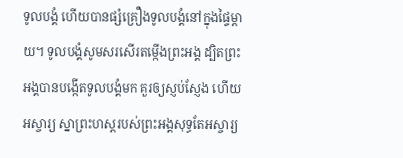ទូលបង្គំ ហើយបានផ្សំគ្រឿងទូលបង្គំនៅក្នុងផ្ទៃម្តាយ។ ទូលបង្គំសូមសរសើរតម្កើងព្រះអង្គ ដ្បិតព្រះអង្គបានបង្កើតទូលបង្គំមក គួរឲ្យស្ញប់ស្ញែង ហើយអស្ចារ្យ ស្នាព្រះហស្តរបស់ព្រះអង្គសុទ្ធតែអស្ចារ្យ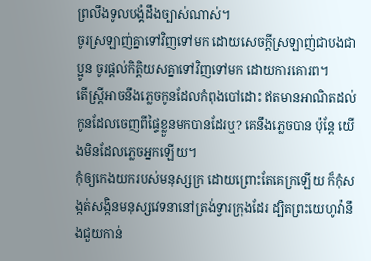ព្រលឹងទូលបង្គំដឹងច្បាស់ណាស់។
ចូរស្រឡាញ់គ្នាទៅវិញទៅមក ដោយសេចក្ដីស្រឡាញ់ជាបងជាប្អូន ចូរផ្តល់កិត្តិយសគ្នាទៅវិញទៅមក ដោយការគោរព។
តើស្ត្រីអាចនឹងភ្លេចកូនដែលកំពុងបៅដោះ ឥតមានអាណិតដល់កូនដែលចេញពីផ្ទៃខ្លួនមកបានដែរឬ? គេនឹងភ្លេចបាន ប៉ុន្តែ យើងមិនដែលភ្លេចអ្នកឡើយ។
កុំឲ្យកេងយករបស់មនុស្សក្រ ដោយព្រោះតែគេក្រឡើយ ក៏កុំសង្កត់សង្កិនមនុស្សវេទនានៅត្រង់ទ្វារក្រុងដែរ ដ្បិតព្រះយេហូវ៉ានឹងជួយកាន់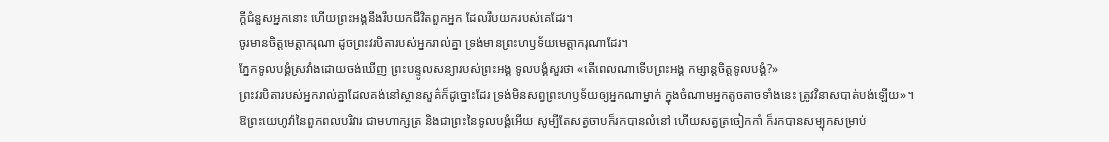ក្តីជំនួសអ្នកនោះ ហើយព្រះអង្គនឹងរឹបយកជីវិតពួកអ្នក ដែលរឹបយករបស់គេដែរ។
ចូរមានចិត្តមេត្តាករុណា ដូចព្រះវរបិតារបស់អ្នករាល់គ្នា ទ្រង់មានព្រះហឫទ័យមេត្តាករុណាដែរ។
ភ្នែកទូលបង្គំស្រវាំងដោយចង់ឃើញ ព្រះបន្ទូលសន្យារបស់ព្រះអង្គ ទូលបង្គំសួរថា «តើពេលណាទើបព្រះអង្គ កម្សាន្តចិត្តទូលបង្គំ?»
ព្រះវរបិតារបស់អ្នករាល់គ្នាដែលគង់នៅស្ថានសួគ៌ក៏ដូច្នោះដែរ ទ្រង់មិនសព្វព្រះហឫទ័យឲ្យអ្នកណាម្នាក់ ក្នុងចំណាមអ្នកតូចតាចទាំងនេះ ត្រូវវិនាសបាត់បង់ឡើយ»។
ឱព្រះយេហូវ៉ានៃពួកពលបរិវារ ជាមហាក្សត្រ និងជាព្រះនៃទូលបង្គំអើយ សូម្បីតែសត្វចាបក៏រកបានលំនៅ ហើយសត្វត្រចៀកកាំ ក៏រកបានសម្បុកសម្រាប់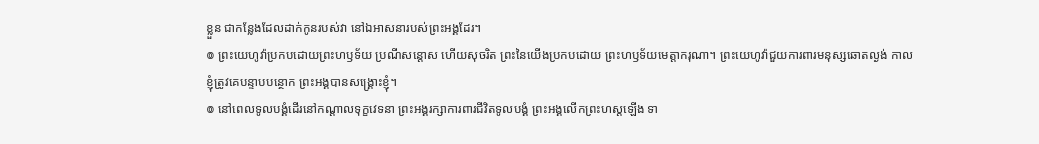ខ្លួន ជាកន្លែងដែលដាក់កូនរបស់វា នៅឯអាសនារបស់ព្រះអង្គដែរ។
៙ ព្រះយេហូវ៉ាប្រកបដោយព្រះហឫទ័យ ប្រណីសន្ដោស ហើយសុចរិត ព្រះនៃយើងប្រកបដោយ ព្រះហឫទ័យមេត្តាករុណា។ ព្រះយេហូវ៉ាជួយការពារមនុស្សឆោតល្ងង់ កាលខ្ញុំត្រូវគេបន្ទាបបន្ថោក ព្រះអង្គបានសង្គ្រោះខ្ញុំ។
៙ នៅពេលទូលបង្គំដើរនៅកណ្ដាលទុក្ខវេទនា ព្រះអង្គរក្សាការពារជីវិតទូលបង្គំ ព្រះអង្គលើកព្រះហស្តឡើង ទា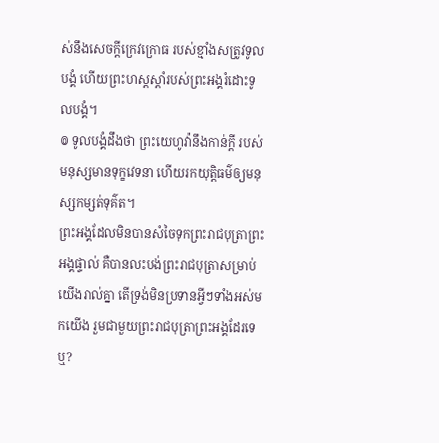ស់នឹងសេចក្ដីក្រេវក្រោធ របស់ខ្មាំងសត្រូវទូលបង្គំ ហើយព្រះហស្តស្តាំរបស់ព្រះអង្គរំដោះទូលបង្គំ។
៙ ទូលបង្គំដឹងថា ព្រះយេហូវ៉ានឹងកាន់ក្ដី របស់មនុស្សមានទុក្ខវេទនា ហើយរកយុត្តិធម៌ឲ្យមនុស្សកម្សត់ទុគ៌ត។
ព្រះអង្គដែលមិនបានសំចៃទុកព្រះរាជបុត្រាព្រះអង្គផ្ទាល់ គឺបានលះបង់ព្រះរាជបុត្រាសម្រាប់យើងរាល់គ្នា តើទ្រង់មិនប្រទានអ្វីៗទាំងអស់មកយើង រួមជាមួយព្រះរាជបុត្រាព្រះអង្គដែរទេឬ?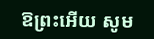ឱព្រះអើយ សូម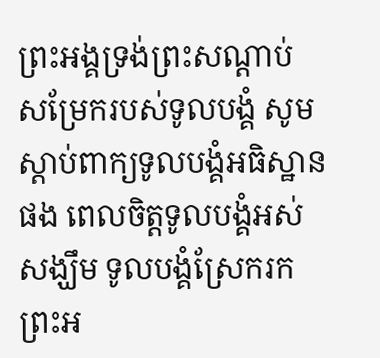ព្រះអង្គទ្រង់ព្រះសណ្ដាប់ សម្រែករបស់ទូលបង្គំ សូមស្តាប់ពាក្យទូលបង្គំអធិស្ឋានផង ពេលចិត្តទូលបង្គំអស់សង្ឃឹម ទូលបង្គំស្រែករកព្រះអ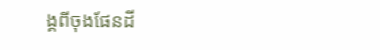ង្គពីចុងផែនដី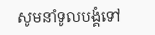សូមនាំទូលបង្គំទៅ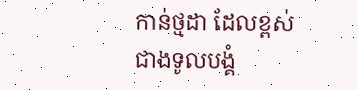កាន់ថ្មដា ដែលខ្ពស់ជាងទូលបង្គំ